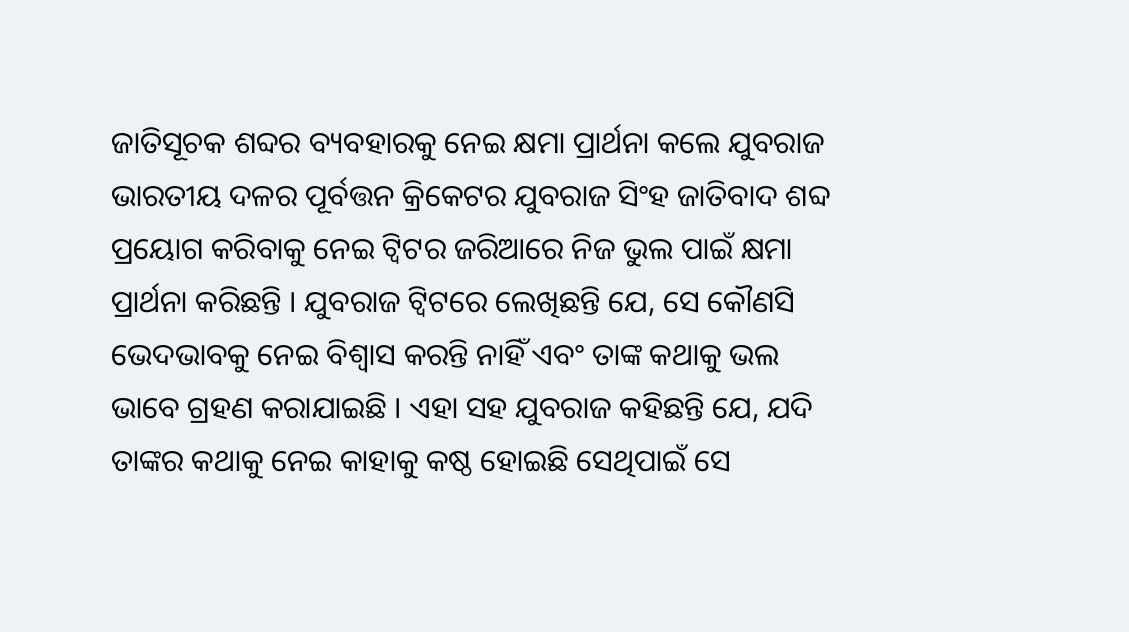ଜାତିସୂଚକ ଶବ୍ଦର ବ୍ୟବହାରକୁ ନେଇ କ୍ଷମା ପ୍ରାର୍ଥନା କଲେ ଯୁବରାଜ
ଭାରତୀୟ ଦଳର ପୂର୍ବତ୍ତନ କ୍ରିକେଟର ଯୁବରାଜ ସିଂହ ଜାତିବାଦ ଶବ୍ଦ ପ୍ରୟୋଗ କରିବାକୁ ନେଇ ଟ୍ୱିଟର ଜରିଆରେ ନିଜ ଭୁଲ ପାଇଁ କ୍ଷମା ପ୍ରାର୍ଥନା କରିଛନ୍ତି । ଯୁବରାଜ ଟ୍ୱିଟରେ ଲେଖିଛନ୍ତି ଯେ, ସେ କୌଣସି ଭେଦଭାବକୁ ନେଇ ବିଶ୍ୱାସ କରନ୍ତି ନାହିଁ ଏବଂ ତାଙ୍କ କଥାକୁ ଭଲ ଭାବେ ଗ୍ରହଣ କରାଯାଇଛି । ଏହା ସହ ଯୁବରାଜ କହିଛନ୍ତି ଯେ, ଯଦି ତାଙ୍କର କଥାକୁ ନେଇ କାହାକୁ କଷ୍ଠ ହୋଇଛି ସେଥିପାଇଁ ସେ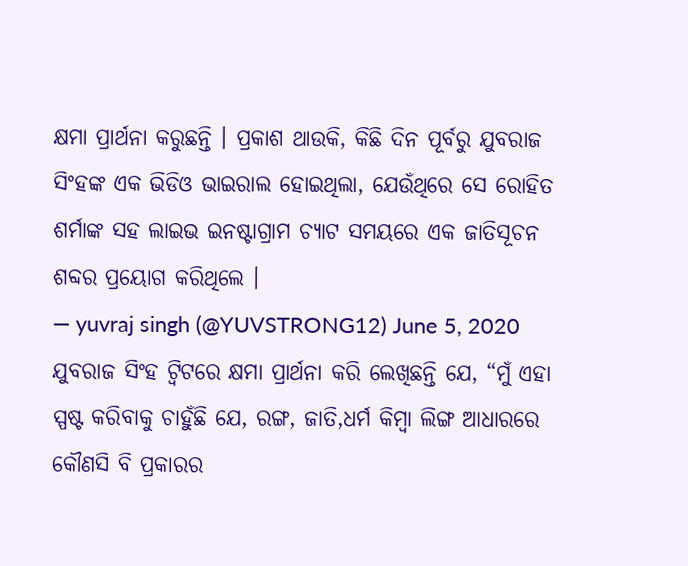କ୍ଷମା ପ୍ରାର୍ଥନା କରୁଛନ୍ତି । ପ୍ରକାଶ ଥାଉକି, କିଛି ଦିନ ପୂର୍ବରୁ ଯୁବରାଜ ସିଂହଙ୍କ ଏକ ଭିଡିଓ ଭାଇରାଲ ହୋଇଥିଲା, ଯେଉଁଥିରେ ସେ ରୋହିତ ଶର୍ମାଙ୍କ ସହ ଲାଇଭ ଇନଷ୍ଟାଗ୍ରାମ ଚ୍ୟାଟ ସମୟରେ ଏକ ଜାତିସୂଚନ ଶବ୍ଦର ପ୍ରୟୋଗ କରିଥିଲେ ।
— yuvraj singh (@YUVSTRONG12) June 5, 2020
ଯୁବରାଜ ସିଂହ ଟ୍ୱିଟରେ କ୍ଷମା ପ୍ରାର୍ଥନା କରି ଲେଖିଛନ୍ତି ଯେ, “ମୁଁ ଏହା ସ୍ପଷ୍ଟ କରିବାକୁ ଚାହୁଁଛି ଯେ, ରଙ୍ଗ, ଜାତି,ଧର୍ମ କିମ୍ବା ଲିଙ୍ଗ ଆଧାରରେ କୌଣସି ବି ପ୍ରକାରର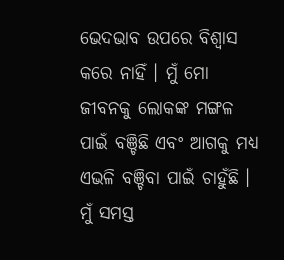ଭେଦଭାବ ଉପରେ ବିଶ୍ୱାସ କରେ ନାହିଁ । ମୁଁ ମୋ ଜୀବନକୁ ଲୋକଙ୍କ ମଙ୍ଗଳ ପାଇଁ ବଞ୍ଚିଛି ଏବଂ ଆଗକୁ ମଧ୍ୟ ଏଭଳି ବଞ୍ଚିବା ପାଇଁ ଚାହୁଁଛି । ମୁଁ ସମସ୍ତ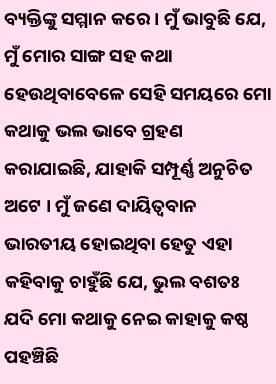ବ୍ୟକ୍ତିଙ୍କୁ ସମ୍ମାନ କରେ । ମୁଁ ଭାବୁଛି ଯେ, ମୁଁ ମୋର ସାଙ୍ଗ ସହ କଥା ହେଉଥିବାବେଳେ ସେହି ସମୟରେ ମୋ କଥାକୁ ଭଲ ଭାବେ ଗ୍ରହଣ କରାଯାଇଛି, ଯାହାକି ସମ୍ପୂର୍ଣ୍ଣ ଅନୁଚିତ ଅଟେ । ମୁଁ ଜଣେ ଦାୟିତ୍ୱବାନ ଭାରତୀୟ ହୋଇଥିବା ହେତୁ ଏହା କହିବାକୁ ଚାହୁଁଛି ଯେ, ଭୁଲ ବଶତଃ ଯଦି ମୋ କଥାକୁ ନେଇ କାହାକୁ କଷ୍ଠ ପହଞ୍ଚିଛି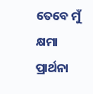ତେବେ ମୁଁ କ୍ଷମା ପ୍ରାର୍ଥନା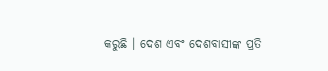କରୁଛି । ଦେଶ ଏବଂ ଦେଶବାସୀଙ୍କ ପ୍ରତି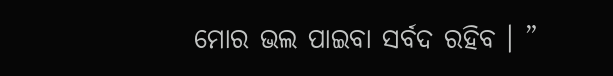ମୋର ଭଲ ପାଇବା ସର୍ବଦ ରହିବ । ”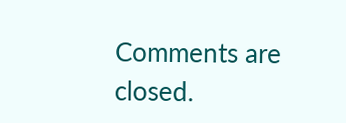Comments are closed.